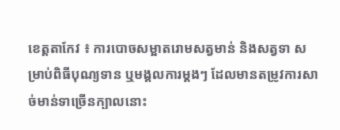ខេត្តតាកែវ ៖ ការបោចសម្អាតរោមសត្វមាន់ និងសត្វទា សម្រាប់ពិធីបុណ្យទាន ឬមង្គលការម្តងៗ ដែលមានតម្រូវការសាច់មាន់ទាច្រើនក្បាលនោះ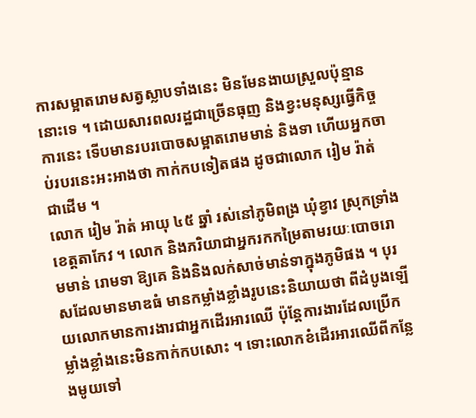ការសម្អាតរោមសត្វស្លាបទាំងនេះ មិនមែនងាយស្រួលប៉ុន្មាននោះទេ ។ ដោយសារពលរដ្ឋជាច្រើនធុញ និងខ្វះមនុស្សធ្វើកិច្ចការនេះ ទើបមានរបរបោចសម្អាតរោមមាន់ និងទា ហើយអ្នកចាប់របរនេះអះអាងថា កាក់កបទៀតផង ដូចជាលោក រៀម រ៉ាត់ ជាដើម ។
លោក រៀម រ៉ាត់ អាយុ ៤៥ ឆ្នាំ រស់នៅភូមិពង្រ ឃុំខ្វាវ ស្រុកទ្រាំង ខេត្តតាកែវ ។ លោក និងភរិយាជាអ្នករកកម្រៃតាមរយៈបោចរោមមាន់ រោមទា ឱ្យគេ និងនិងលក់សាច់មាន់ទាក្នុងភូមិផង ។ បុរសដែលមានមាឌធំ មានកម្លាំងខ្លាំងរូបនេះនិយាយថា ពីដំបូងឡើយលោកមានការងារជាអ្នកដើរអារឈើ ប៉ុន្តែការងារដែលប្រើកម្លាំងខ្លាំងនេះមិនកាក់កបសោះ ។ ទោះលោកខំដើរអារឈើពីកន្លែងមូយទៅ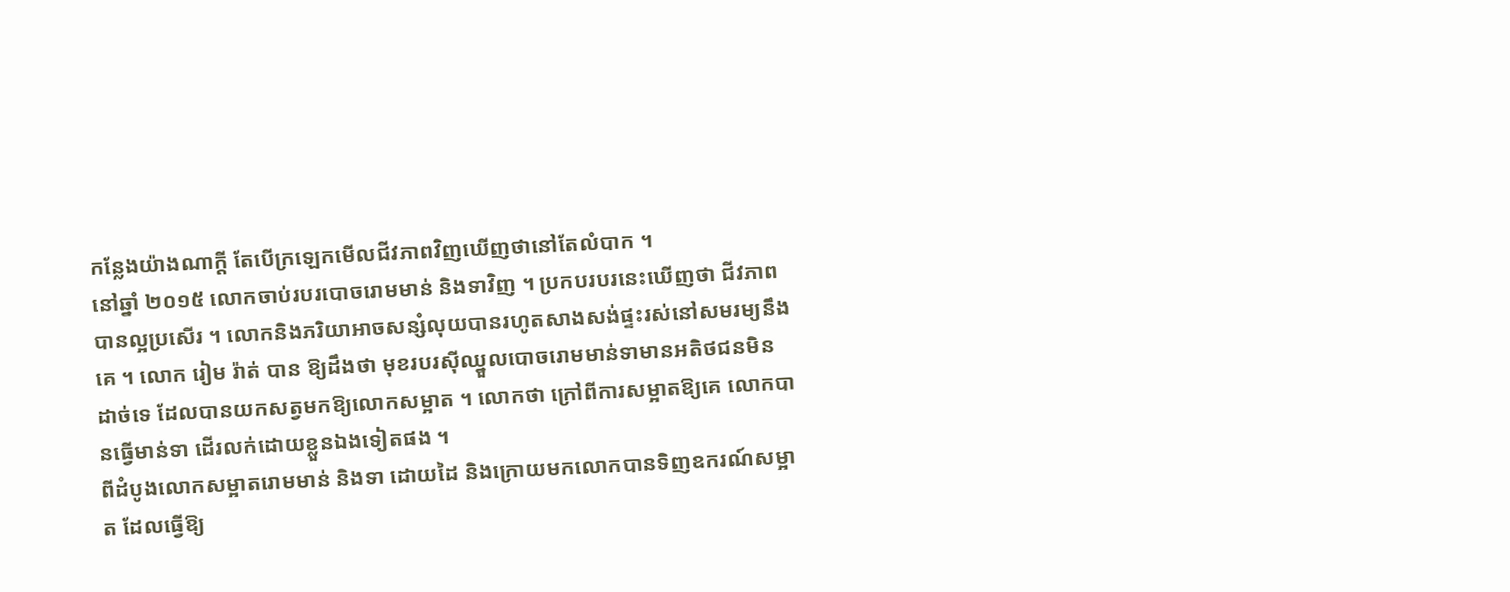កន្លែងយ៉ាងណាក្តី តែបើក្រឡេកមើលជីវភាពវិញឃើញថានៅតែលំបាក ។
នៅឆ្នាំ ២០១៥ លោកចាប់របរបោចរោមមាន់ និងទាវិញ ។ ប្រកបរបរនេះឃើញថា ជីវភាពបានល្អប្រសើរ ។ លោកនិងភរិយាអាចសន្សំលុយបានរហូតសាងសង់ផ្ទះរស់នៅសមរម្យនឹងគេ ។ លោក រៀម រ៉ាត់ បាន ឱ្យដឹងថា មុខរបរស៊ីឈ្នួលបោចរោមមាន់ទាមានអតិថជនមិនដាច់ទេ ដែលបានយកសត្វមកឱ្យលោកសម្អាត ។ លោកថា ក្រៅពីការសម្អាតឱ្យគេ លោកបានធ្វើមាន់ទា ដើរលក់ដោយខ្លួនឯងទៀតផង ។
ពីដំបូងលោកសម្អាតរោមមាន់ និងទា ដោយដៃ និងក្រោយមកលោកបានទិញឧករណ៍សម្អាត ដែលធ្វើឱ្យ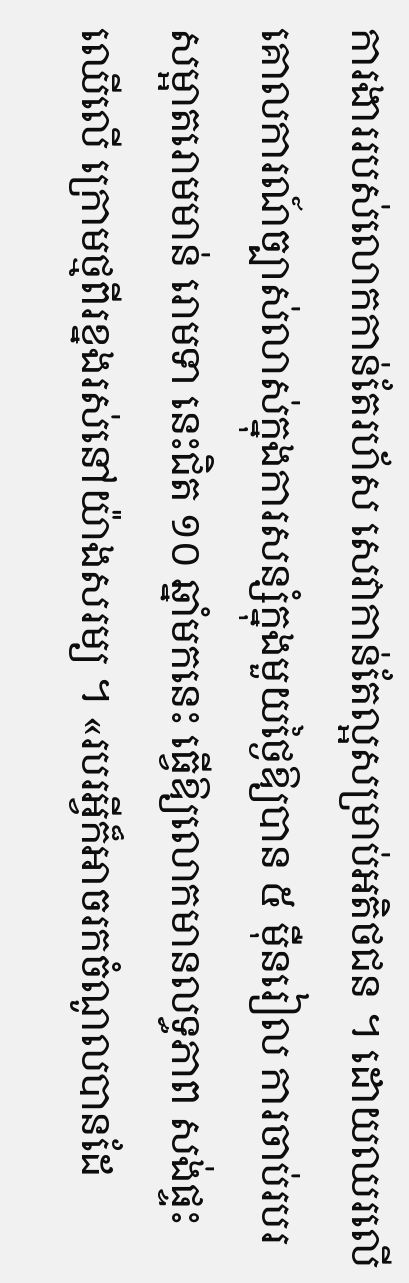ការងាររបស់លោកកាន់តែរហ័ស សេវាកាន់តែល្អសម្រាប់អតិថជន ។ ដោយឈរលើគោលការណ៍ច្បាស់លាស់ក្នុងការសន្សំក្នុងមួយថ្ងៃឱ្យបាន ៥ ម៉ឺនរៀល ការចាប់របរសម្អាតរោមមាន់ រោមទា នេះជិត ១០ ឆ្នាំមកនេះ ធ្វើឱ្យលោកមានលទ្ធភាព សង់ផ្ទះឈើលើ ក្រោមថ្មពីរខ្នងរស់នៅយ៉ាងសរម្យ ។ «របរអ្វីក៏អាចរកចំណូលបានដែ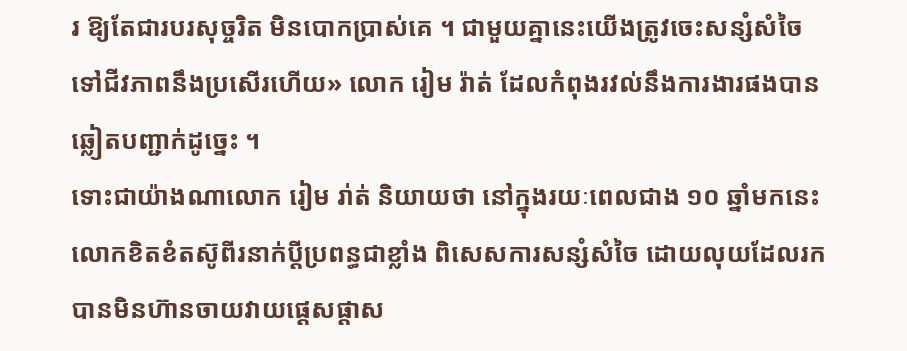រ ឱ្យតែជារបរសុច្ចរិត មិនបោកប្រាស់គេ ។ ជាមួយគ្នានេះយើងត្រូវចេះសន្សំសំចៃទៅជីវភាពនឹងប្រសើរហើយ» លោក រៀម រ៉ាត់ ដែលកំពុងរវល់នឹងការងារផងបានឆ្លៀតបញ្ជាក់ដូច្នេះ ។
ទោះជាយ៉ាងណាលោក រៀម រា់ត់ និយាយថា នៅក្នុងរយៈពេលជាង ១០ ឆ្នាំមកនេះ លោកខិតខំតស៊ូពីរនាក់ប្តីប្រពន្ធជាខ្លាំង ពិសេសការសន្សំសំចៃ ដោយលុយដែលរកបានមិនហ៊ានចាយវាយផ្តេសផ្តាស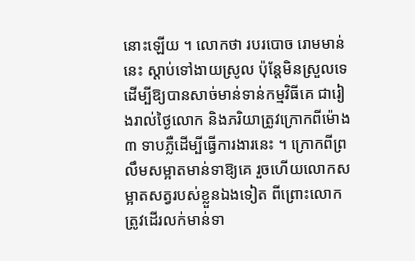នោះឡើយ ។ លោកថា របរបោច រោមមាន់នេះ ស្តាប់ទៅងាយស្រូល ប៉ុន្តែមិនស្រួលទេ ដើម្បីឱ្យបានសាច់មាន់ទាន់កម្មវិធីគេ ជារៀងរាល់ថ្ងៃលោក និងភរិយាត្រូវក្រោកពីម៉ោង ៣ ទាបភ្លឺដើម្បីធ្វើការងារនេះ ។ ក្រោកពីព្រលឹមសម្អាតមាន់ទាឱ្យគេ រួចហើយលោកសម្អាតសត្វរបស់ខ្លួនឯងទៀត ពីព្រោះលោកត្រូវដើរលក់មាន់ទា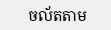ចល័តតាម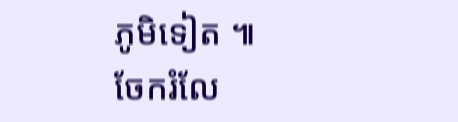ភូមិទៀត ៕
ចែករំលែ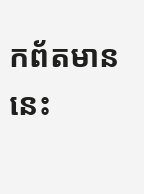កព័តមាននេះ